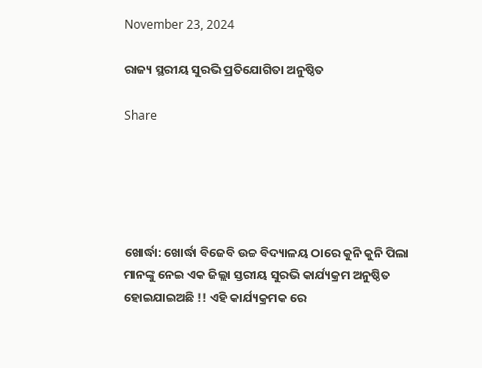November 23, 2024

ରାଜ୍ୟ ସ୍ଥରୀୟ ସୁରଭି ପ୍ରତିଯୋଗିତା ଅନୁଷ୍ଠିତ

Share





ଖୋର୍ଦ୍ଧା: ଖୋର୍ଦ୍ଧା ବିଜେବି ଉଚ୍ଚ ବିଦ୍ୟାଳୟ ଠାରେ କୁନି କୁନି ପିଲା ମାନଙ୍କୁ ନେଇ ଏକ ଜିଲ୍ଲା ସ୍ତରୀୟ ସୁରଭି କାର୍ଯ୍ୟକ୍ରମ ଅନୁଷ୍ଠିତ ହୋଇଯାଇଅଛି !! ଏହି କାର୍ଯ୍ୟକ୍ରମକ ରେ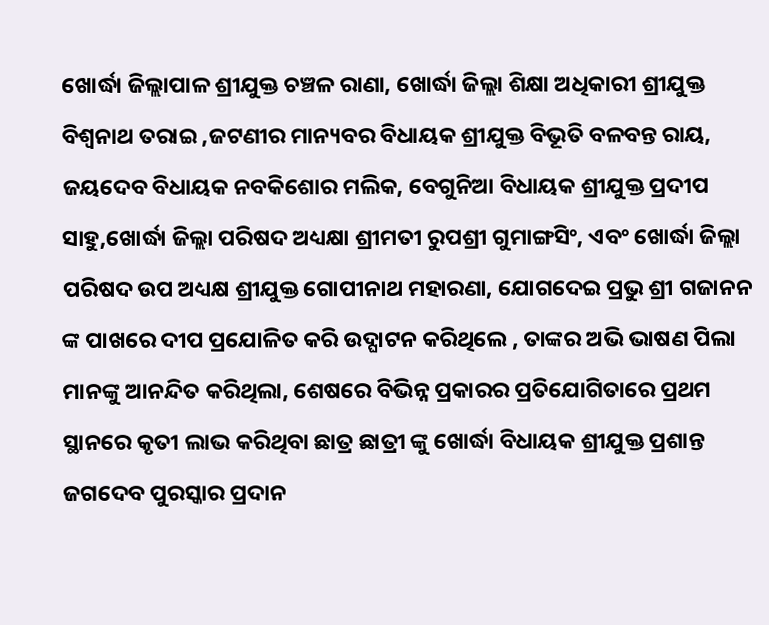ଖୋର୍ଦ୍ଧା ଜିଲ୍ଲାପାଳ ଶ୍ରୀଯୁକ୍ତ ଚଞ୍ଚଳ ରାଣା, ଖୋର୍ଦ୍ଧା ଜିଲ୍ଲା ଶିକ୍ଷା ଅଧିକାରୀ ଶ୍ରୀଯୁକ୍ତ ବିଶ୍ଵନାଥ ତରାଇ ,ଜଟଣୀର ମାନ୍ୟବର ବିଧାୟକ ଶ୍ରୀଯୁକ୍ତ ବିଭୂତି ବଳବନ୍ତ ରାୟ, ଜୟଦେବ ବିଧାୟକ ନବକିଶୋର ମଲିକ, ବେଗୁନିଆ ବିଧାୟକ ଶ୍ରୀଯୁକ୍ତ ପ୍ରଦୀପ ସାହୁ,ଖୋର୍ଦ୍ଧା ଜିଲ୍ଲା ପରିଷଦ ଅଧ୍ୟକ୍ଷା ଶ୍ରୀମତୀ ରୁପଶ୍ରୀ ଗୁମାଙ୍ଗସିଂ, ଏବଂ ଖୋର୍ଦ୍ଧା ଜିଲ୍ଲା ପରିଷଦ ଉପ ଅଧ୍ୟକ୍ଷ ଶ୍ରୀଯୁକ୍ତ ଗୋପୀନାଥ ମହାରଣା, ଯୋଗଦେଇ ପ୍ରଭୁ ଶ୍ରୀ ଗଜାନନ ଙ୍କ ପାଖରେ ଦୀପ ପ୍ରଯୋଳିତ କରି ଉଦ୍ଘାଟନ କରିଥିଲେ , ତାଙ୍କର ଅଭି ଭାଷଣ ପିଲା ମାନଙ୍କୁ ଆନନ୍ଦିତ କରିଥିଲା, ଶେଷରେ ବିଭିନ୍ନ ପ୍ରକାରର ପ୍ରତିଯୋଗିତାରେ ପ୍ରଥମ ସ୍ଥାନରେ କୃତୀ ଲାଭ କରିଥିବା ଛାତ୍ର ଛାତ୍ରୀ ଙ୍କୁ ଖୋର୍ଦ୍ଧା ବିଧାୟକ ଶ୍ରୀଯୁକ୍ତ ପ୍ରଶାନ୍ତ ଜଗଦେବ ପୁରସ୍କାର ପ୍ରଦାନ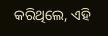କରିଥିଲେ, ଏହି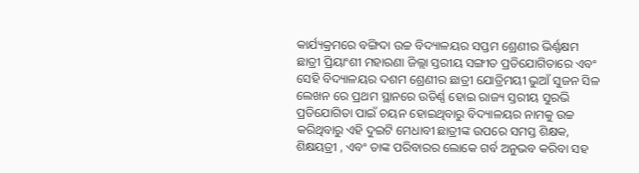କାର୍ଯ୍ୟକ୍ରମରେ ବଙ୍ଗିଦା ଉଚ୍ଚ ବିଦ୍ୟାଳୟର ସପ୍ତମ ଶ୍ରେଣୀର ଭିର୍ଣ୍ଣକ୍ଷମ ଛାତ୍ରୀ ପ୍ରିୟାଂଶୀ ମହାରଣା ଜିଲ୍ଲା ସ୍ତରୀୟ ସଙ୍ଗୀତ ପ୍ରତିଯୋଗିତାରେ ଏବଂ ସେହି ବିଦ୍ୟାଳୟର ଦଶମ ଶ୍ରେଣୀର ଛାତ୍ରୀ ଯୋତ୍ରିମୟୀ ଭୁଆଁ ସୁଜନ ସିଳ ଲେଖନ ରେ ପ୍ରଥମ ସ୍ଥାନରେ ଉତିର୍ଣ୍ଣ ହୋଇ ରାଜ୍ୟ ସ୍ତରୀୟ ସୁରଭି ପ୍ରତିଯୋଗିତା ପାଇଁ ଚୟନ ହୋଇଥିବାରୁ ବିଦ୍ୟାଳୟର ନାମକୁ ଉଚ୍ଚ କରିଥିବାରୁ ଏହି ଦୁଇଟି ମେଧାବୀ ଛାତ୍ରୀଙ୍କ ଉପରେ ସମସ୍ତ ଶିକ୍ଷକ, ଶିକ୍ଷୟତ୍ରୀ , ଏବଂ ତାଙ୍କ ପରିବାରର ଲୋକେ ଗର୍ବ ଅନୁଭବ କରିବା ସହ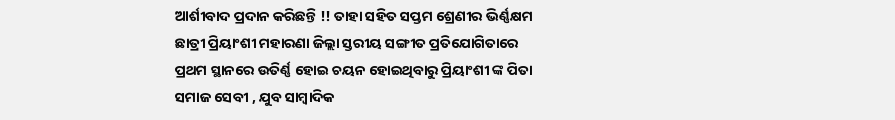ଆର୍ଶୀବାଦ ପ୍ରଦାନ କରିଛନ୍ତି !! ତାହା ସହିତ ସପ୍ତମ ଶ୍ରେଣୀର ଭିର୍ଣ୍ଣକ୍ଷମ ଛାତ୍ରୀ ପ୍ରିୟାଂଶୀ ମହାରଣା ଜିଲ୍ଲା ସ୍ତରୀୟ ସଙ୍ଗୀତ ପ୍ରତିଯୋଗିତାରେ ପ୍ରଥମ ସ୍ଥାନରେ ଉତିର୍ଣ୍ଣ ହୋଇ ଚୟନ ହୋଇଥିବାରୁ ପ୍ରିୟାଂଶୀ ଙ୍କ ପିତା ସମାଜ ସେବୀ , ଯୁବ ସାମ୍ବାଦିକ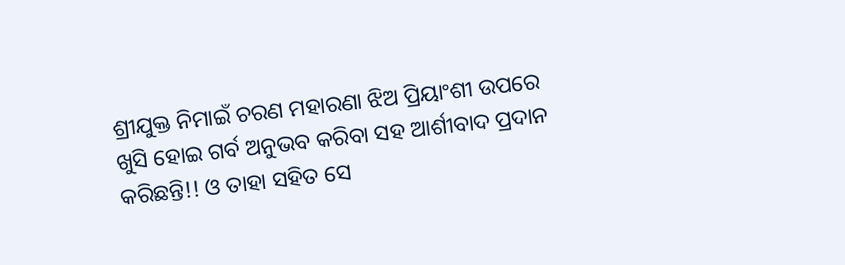ଶ୍ରୀଯୁକ୍ତ ନିମାଇଁ ଚରଣ ମହାରଣା ଝିଅ ପ୍ରିୟାଂଶୀ ଉପରେ ଖୁସି ହୋଇ ଗର୍ବ ଅନୁଭବ କରିବା ସହ ଆର୍ଶୀବାଦ ପ୍ରଦାନ କରିଛନ୍ତି!! ଓ ତାହା ସହିତ ସେ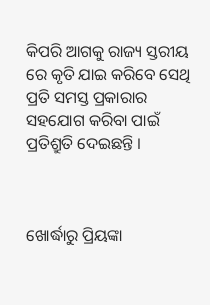କିପରି ଆଗକୁ ରାଜ୍ୟ ସ୍ତରୀୟ ରେ କୃତି ଯାଇ କରିବେ ସେଥି ପ୍ରତି ସମସ୍ତ ପ୍ରକାରାର ସହଯୋଗ କରିବା ପାଇଁ ପ୍ରତିଶ୍ରୁତି ଦେଇଛନ୍ତି ।



ଖୋର୍ଦ୍ଧାରୁ ପ୍ରିୟଙ୍କା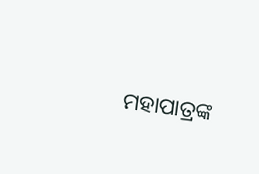ମହାପାତ୍ରଙ୍କ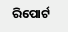ରିପୋର୍ଟ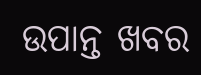ଉପାନ୍ତ ଖବର